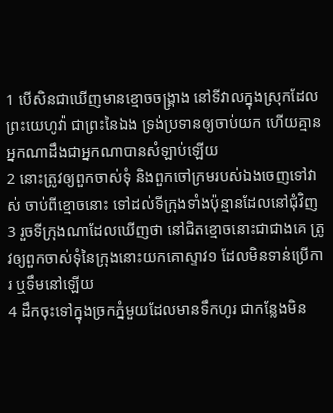1 បើសិនជាឃើញមានខ្មោចចង្គ្រាង នៅទីវាលក្នុងស្រុកដែលព្រះយេហូវ៉ា ជាព្រះនៃឯង ទ្រង់ប្រទានឲ្យចាប់យក ហើយគ្មានអ្នកណាដឹងជាអ្នកណាបានសំឡាប់ឡើយ
2 នោះត្រូវឲ្យពួកចាស់ទុំ និងពួកចៅក្រមរបស់ឯងចេញទៅវាស់ ចាប់ពីខ្មោចនោះ ទៅដល់ទីក្រុងទាំងប៉ុន្មានដែលនៅជុំវិញ
3 រួចទីក្រុងណាដែលឃើញថា នៅជិតខ្មោចនោះជាជាងគេ ត្រូវឲ្យពួកចាស់ទុំនៃក្រុងនោះយកគោស្ទាវ១ ដែលមិនទាន់ប្រើការ ឬទឹមនៅឡើយ
4 ដឹកចុះទៅក្នុងច្រកភ្នំមួយដែលមានទឹកហូរ ជាកន្លែងមិន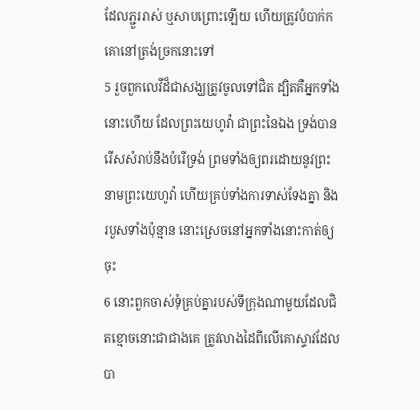ដែលភ្ជួររាស់ ឬសាបព្រោះឡើយ ហើយត្រូវបំបាក់កគោនៅត្រង់ច្រកនោះទៅ
5 រួចពួកលេវីដ៏ជាសង្ឃត្រូវចូលទៅជិត ដ្បិតគឺអ្នកទាំងនោះហើយ ដែលព្រះយេហូវ៉ា ជាព្រះនៃឯង ទ្រង់បានរើសសំរាប់នឹងបំរើទ្រង់ ព្រមទាំងឲ្យពរដោយនូវព្រះនាមព្រះយេហូវ៉ា ហើយគ្រប់ទាំងការទាស់ទែងគ្នា និងរបួសទាំងប៉ុន្មាន នោះស្រេចនៅអ្នកទាំងនោះកាត់ឲ្យចុះ
6 នោះពួកចាស់ទុំគ្រប់គ្នារបស់ទីក្រុងណាមួយដែលជិតខ្មោចនោះជាជាងគេ ត្រូវលាងដៃពីលើគោស្ទាវដែលបា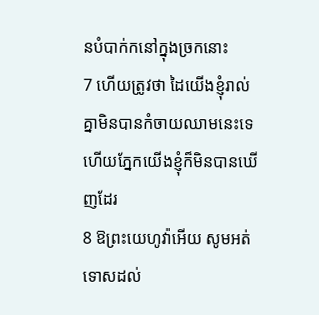នបំបាក់កនៅក្នុងច្រកនោះ
7 ហើយត្រូវថា ដៃយើងខ្ញុំរាល់គ្នាមិនបានកំចាយឈាមនេះទេ ហើយភ្នែកយើងខ្ញុំក៏មិនបានឃើញដែរ
8 ឱព្រះយេហូវ៉ាអើយ សូមអត់ទោសដល់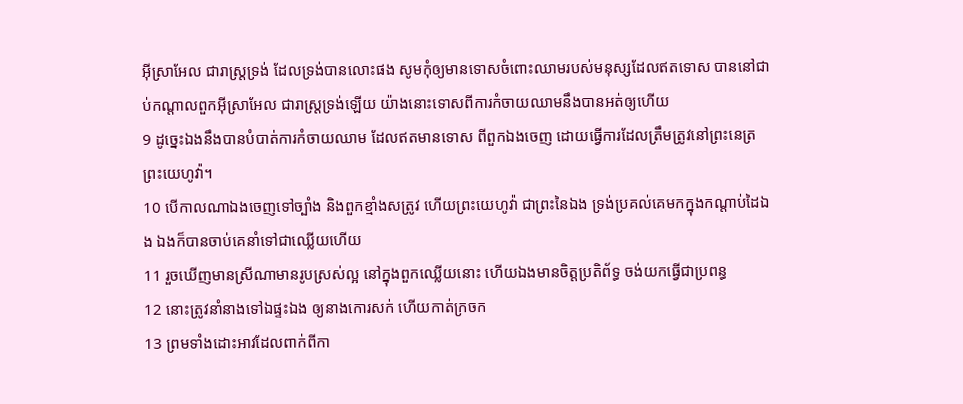អ៊ីស្រាអែល ជារាស្ត្រទ្រង់ ដែលទ្រង់បានលោះផង សូមកុំឲ្យមានទោសចំពោះឈាមរបស់មនុស្សដែលឥតទោស បាននៅជាប់កណ្តាលពួកអ៊ីស្រាអែល ជារាស្ត្រទ្រង់ឡើយ យ៉ាងនោះទោសពីការកំចាយឈាមនឹងបានអត់ឲ្យហើយ
9 ដូច្នេះឯងនឹងបានបំបាត់ការកំចាយឈាម ដែលឥតមានទោស ពីពួកឯងចេញ ដោយធ្វើការដែលត្រឹមត្រូវនៅព្រះនេត្រព្រះយេហូវ៉ា។
10 បើកាលណាឯងចេញទៅច្បាំង និងពួកខ្មាំងសត្រូវ ហើយព្រះយេហូវ៉ា ជាព្រះនៃឯង ទ្រង់ប្រគល់គេមកក្នុងកណ្តាប់ដៃឯង ឯងក៏បានចាប់គេនាំទៅជាឈ្លើយហើយ
11 រួចឃើញមានស្រីណាមានរូបស្រស់ល្អ នៅក្នុងពួកឈ្លើយនោះ ហើយឯងមានចិត្តប្រតិព័ទ្ធ ចង់យកធ្វើជាប្រពន្ធ
12 នោះត្រូវនាំនាងទៅឯផ្ទះឯង ឲ្យនាងកោរសក់ ហើយកាត់ក្រចក
13 ព្រមទាំងដោះអាវដែលពាក់ពីកា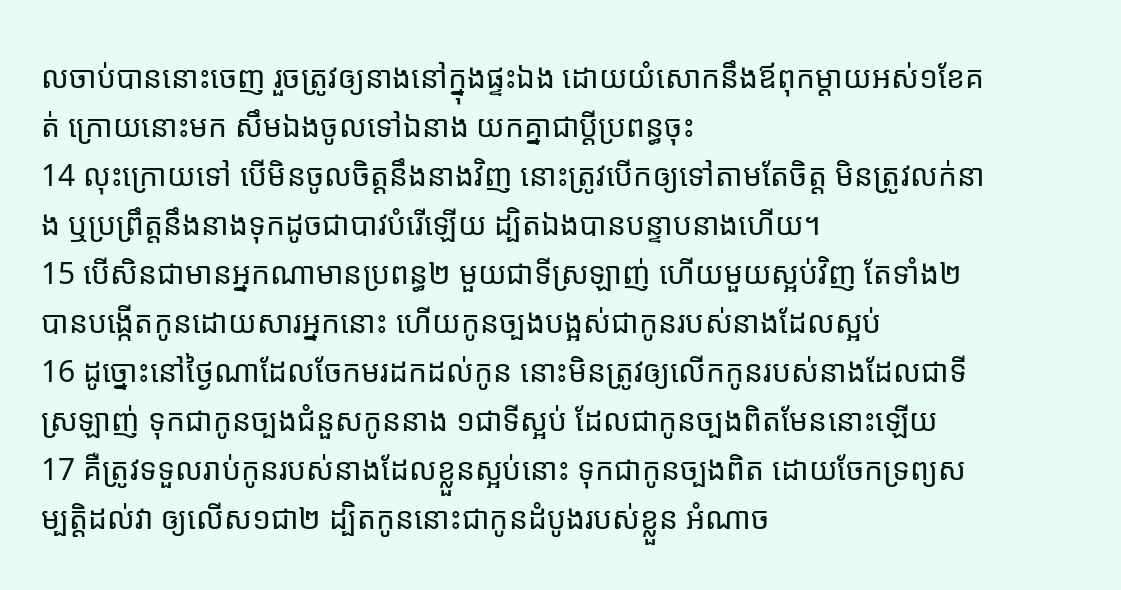លចាប់បាននោះចេញ រួចត្រូវឲ្យនាងនៅក្នុងផ្ទះឯង ដោយយំសោកនឹងឪពុកម្តាយអស់១ខែគត់ ក្រោយនោះមក សឹមឯងចូលទៅឯនាង យកគ្នាជាប្ដីប្រពន្ធចុះ
14 លុះក្រោយទៅ បើមិនចូលចិត្តនឹងនាងវិញ នោះត្រូវបើកឲ្យទៅតាមតែចិត្ត មិនត្រូវលក់នាង ឬប្រព្រឹត្តនឹងនាងទុកដូចជាបាវបំរើឡើយ ដ្បិតឯងបានបន្ទាបនាងហើយ។
15 បើសិនជាមានអ្នកណាមានប្រពន្ធ២ មួយជាទីស្រឡាញ់ ហើយមួយស្អប់វិញ តែទាំង២បានបង្កើតកូនដោយសារអ្នកនោះ ហើយកូនច្បងបង្អស់ជាកូនរបស់នាងដែលស្អប់
16 ដូច្នោះនៅថ្ងៃណាដែលចែកមរដកដល់កូន នោះមិនត្រូវឲ្យលើកកូនរបស់នាងដែលជាទីស្រឡាញ់ ទុកជាកូនច្បងជំនួសកូននាង ១ជាទីស្អប់ ដែលជាកូនច្បងពិតមែននោះឡើយ
17 គឺត្រូវទទួលរាប់កូនរបស់នាងដែលខ្លួនស្អប់នោះ ទុកជាកូនច្បងពិត ដោយចែកទ្រព្យសម្បត្តិដល់វា ឲ្យលើស១ជា២ ដ្បិតកូននោះជាកូនដំបូងរបស់ខ្លួន អំណាច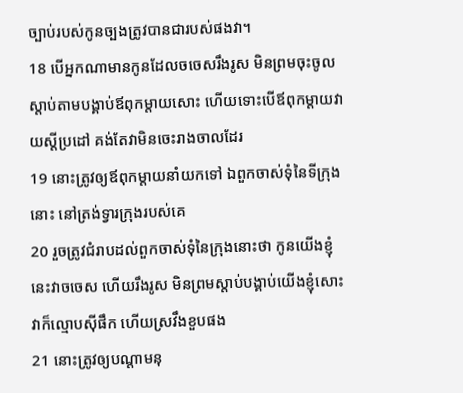ច្បាប់របស់កូនច្បងត្រូវបានជារបស់ផងវា។
18 បើអ្នកណាមានកូនដែលចចេសរឹងរូស មិនព្រមចុះចូលស្តាប់តាមបង្គាប់ឪពុកម្តាយសោះ ហើយទោះបើឪពុកម្តាយវាយស្តីប្រដៅ គង់តែវាមិនចេះរាងចាលដែរ
19 នោះត្រូវឲ្យឪពុកម្តាយនាំយកទៅ ឯពួកចាស់ទុំនៃទីក្រុងនោះ នៅត្រង់ទ្វារក្រុងរបស់គេ
20 រួចត្រូវជំរាបដល់ពួកចាស់ទុំនៃក្រុងនោះថា កូនយើងខ្ញុំនេះវាចចេស ហើយរឹងរូស មិនព្រមស្តាប់បង្គាប់យើងខ្ញុំសោះ វាក៏ល្មោបស៊ីផឹក ហើយស្រវឹងខួបផង
21 នោះត្រូវឲ្យបណ្តាមនុ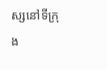ស្សនៅទីក្រុង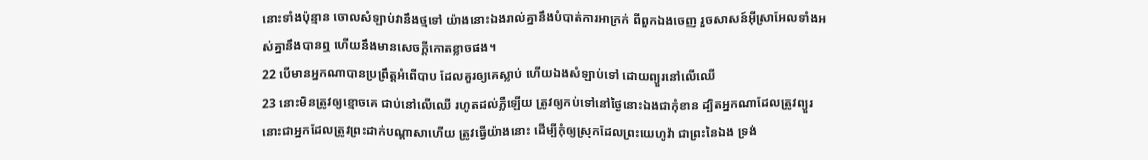នោះទាំងប៉ុន្មាន ចោលសំឡាប់វានឹងថ្មទៅ យ៉ាងនោះឯងរាល់គ្នានឹងបំបាត់ការអាក្រក់ ពីពួកឯងចេញ រួចសាសន៍អ៊ីស្រាអែលទាំងអស់គ្នានឹងបានឮ ហើយនឹងមានសេចក្ដីកោតខ្លាចផង។
22 បើមានអ្នកណាបានប្រព្រឹត្តអំពើបាប ដែលគួរឲ្យគេស្លាប់ ហើយឯងសំឡាប់ទៅ ដោយព្យួរនៅលើឈើ
23 នោះមិនត្រូវឲ្យខ្មោចគេ ជាប់នៅលើឈើ រហូតដល់ភ្លឺឡើយ ត្រូវឲ្យកប់ទៅនៅថ្ងៃនោះឯងជាកុំខាន ដ្បិតអ្នកណាដែលត្រូវព្យួរ នោះជាអ្នកដែលត្រូវព្រះដាក់បណ្តាសាហើយ ត្រូវធ្វើយ៉ាងនោះ ដើម្បីកុំឲ្យស្រុកដែលព្រះយេហូវ៉ា ជាព្រះនៃឯង ទ្រង់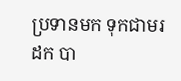ប្រទានមក ទុកជាមរដក បា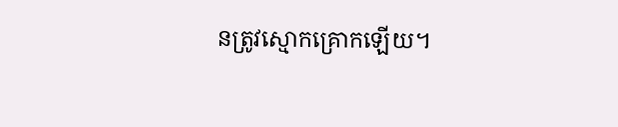នត្រូវស្មោកគ្រោកឡើយ។